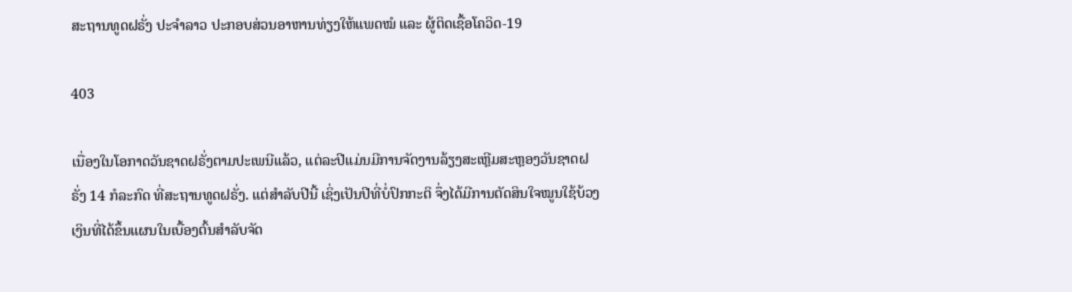ສະຖານທູດຝຣັ່ງ ປະຈຳລາວ ປະກອບສ່ວນອາຫານທ່ຽງໃຫ້ແພດໝໍ ແລະ ຜູ້ຕິດເຊື້ອໂຄວິດ-19

403

ເນື່ອງໃນໂອກາດວັນຊາດຝຣັ່ງຕາມປະເພນີແລ້ວ, ແຕ່ລະປີແມ່ນມີການຈັດງານລ້ຽງສະເຫຼີມສະຫຼອງວັນຊາດຝຣັ່ງ 14 ກໍລະກົດ ທີ່ສະຖານທູດຝຣັ່ງ. ແຕ່ສໍາລັບປີນີ້ ເຊິ່ງເປັນປີທີ່ບໍ່ປົກກະຕິ ຈຶ່ງໄດ້ມີການຕັດສິນໃຈໝູນໃຊ້ບ້ວງເງິນທີ່ໄດ້ຂຶ້ນແຜນໃນເບື້ອງຕົ້ນສໍາລັບຈັດ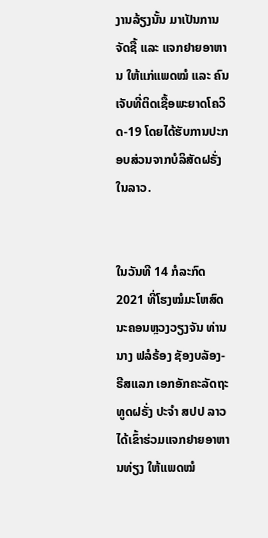ງານລ້ຽງນັ້ນ ມາເປັນການຈັດຊື້ ແລະ ແຈກຢາຍອາຫານ ໃຫ້ແກ່ແພດໝໍ ແລະ ຄົນເຈັບທີ່ຕິດເຊື້ອພະຍາດໂຄວິດ-19 ໂດຍໄດ້ຮັບການປະກອບສ່ວນຈາກບໍລິສັດຝຣັ່ງໃນລາວ.


ໃນວັນທີ 14 ກໍລະກົດ 2021 ທີ່ໂຮງໝໍມະໂຫສົດ ນະຄອນຫຼວງວຽງຈັນ ທ່ານ ນາງ ຟລໍຣ້ອງ ຊັອງບລັອງ-ຣີສແລກ ເອກອັກຄະລັດຖະທູດຝຣັ່ງ ປະຈໍາ ສປປ ລາວ ໄດ້ເຂົ້າຮ່ວມແຈກຢາຍອາຫານທ່ຽງ ໃຫ້ແພດໝໍ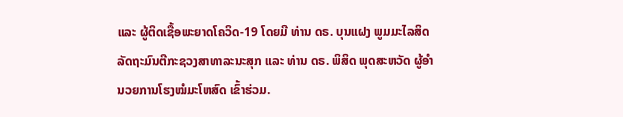ແລະ ຜູ້ຕິດເຊື້ອພະຍາດໂຄວິດ-19 ໂດຍມີ ທ່ານ ດຣ. ບຸນແຝງ ພູມມະໄລສິດ ລັດຖະມົນຕີກະຊວງສາທາລະນະສຸກ ແລະ ທ່ານ ດຣ. ພິສິດ ພຸດສະຫວັດ ຜູ້ອໍານວຍການໂຮງໝໍມະໂຫສົດ ເຂົ້າຮ່ວມ.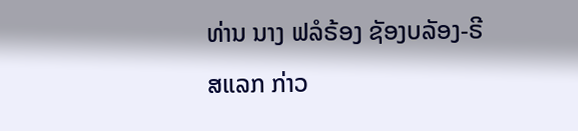ທ່ານ ນາງ ຟລໍຣ້ອງ ຊັອງບລັອງ-ຣີສແລກ ກ່າວ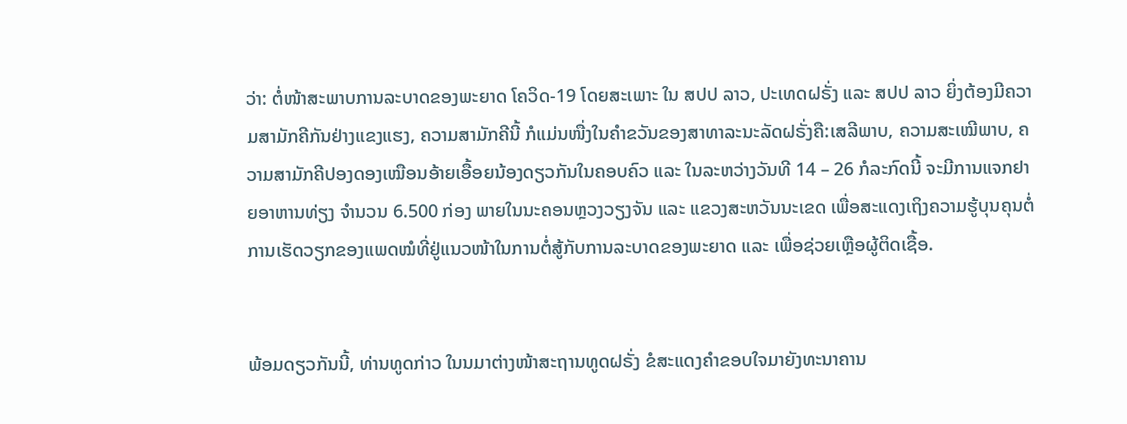ວ່າ: ຕໍ່ໜ້າສະພາບການລະບາດຂອງພະຍາດ ໂຄວິດ-19 ໂດຍສະເພາະ ໃນ ສປປ ລາວ, ປະເທດຝຣັ່ງ ແລະ ສປປ ລາວ ຍິ່ງຕ້ອງມີຄວາມສາມັກຄີກັນຢ່າງແຂງແຮງ, ຄວາມສາມັກຄີນີ້ ກໍແມ່ນໜື່ງໃນຄໍາຂວັນຂອງສາທາລະນະລັດຝຣັ່ງຄື:ເສລີພາບ, ຄວາມສະເໝີພາບ, ຄວາມສາມັກຄີປອງດອງເໝືອນອ້າຍເອື້ອຍນ້ອງດຽວກັນໃນຄອບຄົວ ແລະ ໃນລະຫວ່າງວັນທີ 14 – 26 ກໍລະກົດນີ້ ຈະມີການແຈກຢາຍອາຫານທ່ຽງ ຈຳນວນ 6.500 ກ່ອງ ພາຍໃນນະຄອນຫຼວງວຽງຈັນ ແລະ ແຂວງສະຫວັນນະເຂດ ເພື່ອສະແດງເຖິງຄວາມຮູ້ບຸນຄຸນຕໍ່ການເຮັດວຽກຂອງແພດໝໍທີ່ຢູ່ແນວໜ້າໃນການຕໍ່ສູ້ກັບການລະບາດຂອງພະຍາດ ແລະ ເພື່ອຊ່ວຍເຫຼືອຜູ້ຕິດເຊື້ອ.


ພ້ອມດຽວກັນນີ້, ທ່ານທູດກ່າວ ໃນນມາຕ່າງໜ້າສະຖານທູດຝຣັ່ງ ຂໍສະແດງຄໍາຂອບໃຈມາຍັງທະນາຄານ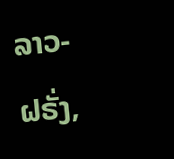ລາວ-ຝຣັ່ງ,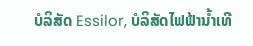ບໍລິສັດ Essilor, ບໍລິສັດໄຟຟ້ານ້ຳເທີ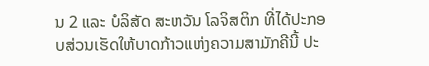ນ 2 ແລະ ບໍລິສັດ ສະຫວັນ ໂລຈິສຕິກ ທີ່ໄດ້ປະກອບສ່ວນເຮັດໃຫ້ບາດກ້າວແຫ່ງຄວາມສາມັກຄີນີ້ ປະ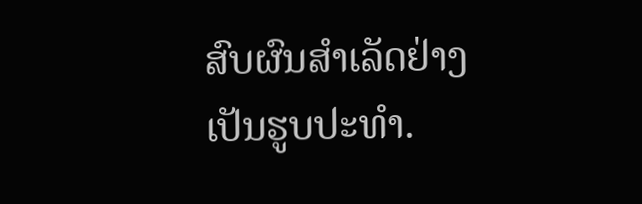ສົບຜົນສໍາເລັດຢ່າງເປັນຮູບປະທຳ.